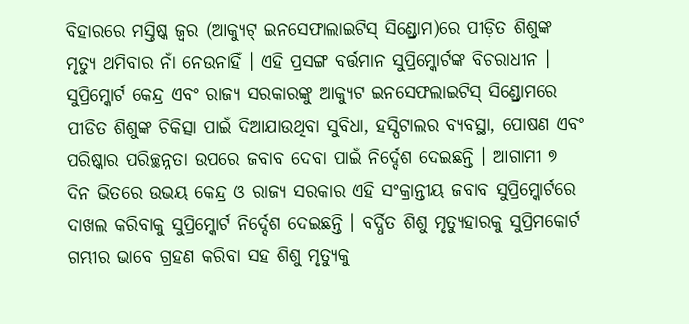ବିହାରରେ ମସ୍ତିଷ୍କ ଜ୍ବର (ଆକ୍ୟୁଟ୍ ଇନସେଫାଲାଇଟିସ୍ ସିଣ୍ଡ୍ରୋମ)ରେ ପୀଡ଼ିତ ଶିଶୁଙ୍କ ମୃତ୍ୟୁ ଥମିବାର ନାଁ ନେଉନାହିଁ । ଏହି ପ୍ରସଙ୍ଗ ବର୍ତ୍ତମାନ ସୁପ୍ରିମ୍କୋର୍ଟଙ୍କ ବିଚରାଧୀନ । ସୁପ୍ରିମ୍କୋର୍ଟ କେନ୍ଦ୍ର ଏବଂ ରାଜ୍ୟ ସରକାରଙ୍କୁ ଆକ୍ୟୁଟ ଇନସେଫଲାଇଟିସ୍ ସିଣ୍ଡ୍ରୋମରେ ପୀଡିତ ଶିଶୁଙ୍କ ଚିକିତ୍ସା ପାଇଁ ଦିଆଯାଉଥିବା ସୁବିଧା, ହସ୍ପିଟାଲର ବ୍ୟବସ୍ଥା, ପୋଷଣ ଏବଂ ପରିଷ୍କାର ପରିଚ୍ଛନ୍ନତା ଉପରେ ଜବାବ ଦେବା ପାଇଁ ନିର୍ଦ୍ଦେଶ ଦେଇଛନ୍ତି । ଆଗାମୀ ୭ ଦିନ ଭିତରେ ଉଭୟ କେନ୍ଦ୍ର ଓ ରାଜ୍ୟ ସରକାର ଏହି ସଂକ୍ରାନ୍ତୀୟ ଜବାବ ସୁପ୍ରିମ୍କୋର୍ଟରେ ଦାଖଲ କରିବାକୁ ସୁପ୍ରିମ୍କୋର୍ଟ ନିର୍ଦ୍ଦେଶ ଦେଇଛନ୍ତି । ବର୍ଦ୍ଧିତ ଶିଶୁ ମୃତ୍ୟୁହାରକୁ ସୁପ୍ରିମକୋର୍ଟ ଗମ୍ଭୀର ଭାବେ ଗ୍ରହଣ କରିବା ସହ ଶିଶୁ ମୃତ୍ୟୁକୁ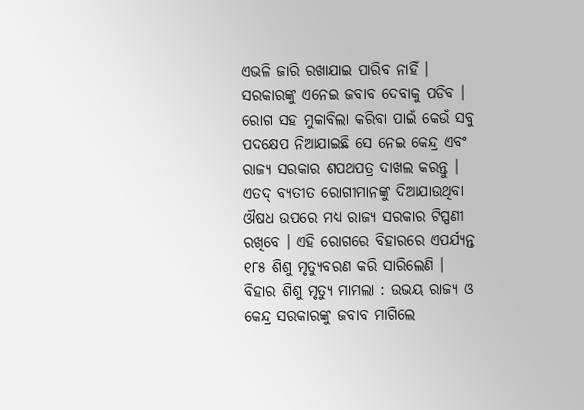ଏଭଳି ଜାରି ରଖାଯାଇ ପାରିବ ନାହିଁ । ସରକାରଙ୍କୁ ଏନେଇ ଜବାବ ଦେବାକୁ ପଡିବ । ରୋଗ ସହ ମୁକାବିଲା କରିବା ପାଇଁ କେଉଁ ସବୁ ପଦକ୍ଷେପ ନିଆଯାଇଛି ସେ ନେଇ କେନ୍ଦ୍ର ଏବଂ ରାଜ୍ୟ ସରକାର ଶପଥପତ୍ର ଦାଖଲ କରନ୍ତୁ । ଏତଦ୍ ବ୍ୟତୀତ ରୋଗୀମାନଙ୍କୁ ଦିଆଯାଉଥିବା ଔଷଧ ଉପରେ ମଧ୍ୟ ରାଜ୍ୟ ସରକାର ଟିପ୍ପଣୀ ରଖିବେ । ଏହି ରୋଗରେ ବିହାରରେ ଏପର୍ଯ୍ୟନ୍ତ ୧୮୫ ଶିଶୁ ମୃତ୍ୟୁବରଣ କରି ସାରିଲେଣି ।
ବିହାର ଶିଶୁ ମୃତ୍ୟୁ ମାମଲା : ଉଭୟ ରାଜ୍ୟ ଓ କେନ୍ଦ୍ର ସରକାରଙ୍କୁ ଜବାବ ମାଗିଲେ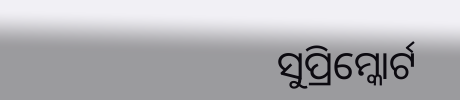ସୁପ୍ରିମ୍କୋର୍ଟ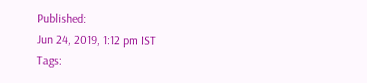Published:
Jun 24, 2019, 1:12 pm IST
Tags: